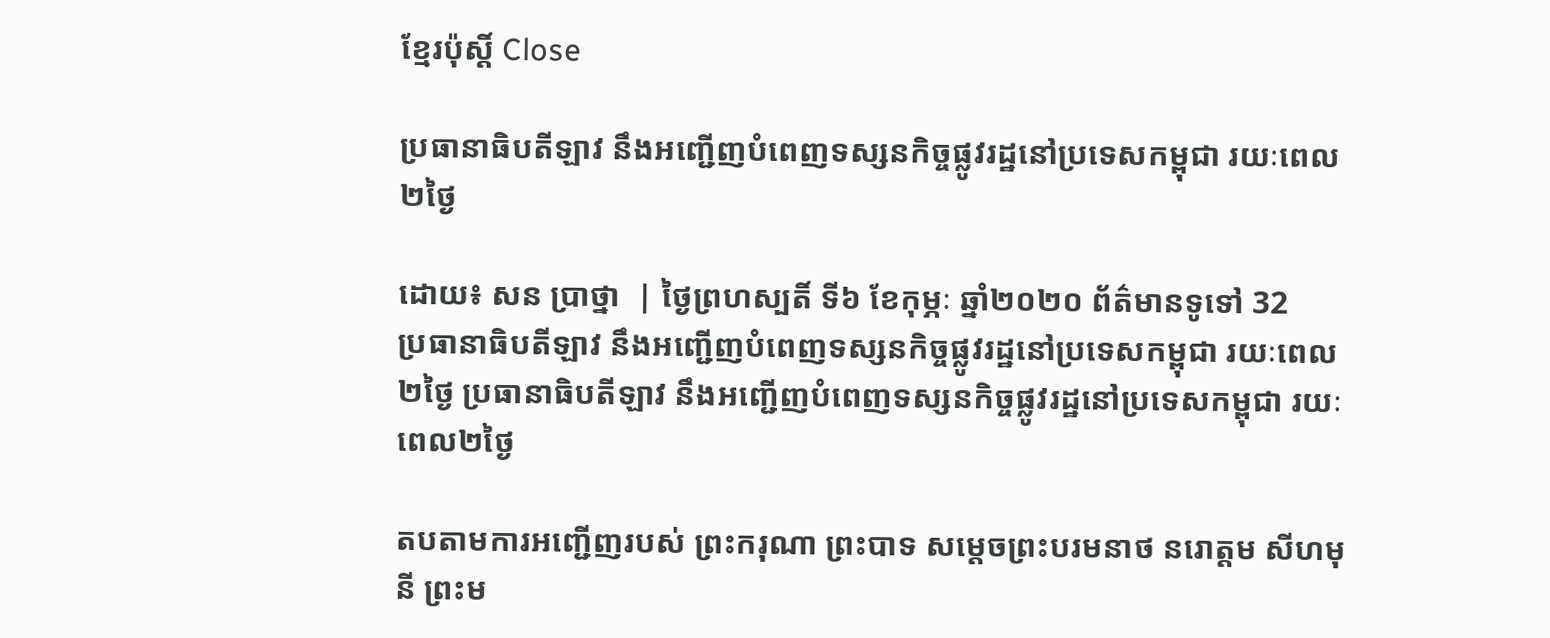ខ្មែរប៉ុស្ដិ៍ Close

ប្រធានាធិបតីឡាវ នឹងអញ្ជើញបំពេញទស្សនកិច្ចផ្លូវរដ្ឋនៅប្រទេសកម្ពុជា រយៈពេល២ថ្ងៃ

ដោយ៖ សន ប្រាថ្នា  | ថ្ងៃព្រហស្បតិ៍ ទី៦ ខែកុម្ភៈ ឆ្នាំ២០២០ ព័ត៌មានទូទៅ 32
ប្រធានាធិបតីឡាវ នឹងអញ្ជើញបំពេញទស្សនកិច្ចផ្លូវរដ្ឋនៅប្រទេសកម្ពុជា រយៈពេល២ថ្ងៃ ប្រធានាធិបតីឡាវ នឹងអញ្ជើញបំពេញទស្សនកិច្ចផ្លូវរដ្ឋនៅប្រទេសកម្ពុជា រយៈពេល២ថ្ងៃ

តបតាមការអញ្ជើញរបស់ ព្រះករុណា ព្រះបាទ សម្តេចព្រះបរមនាថ នរោត្តម សីហមុនី ព្រះម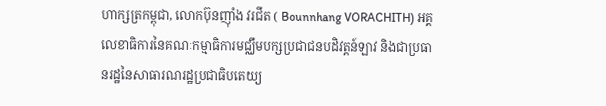ហាក្សត្រកម្ពុជា, លោកប៊ុនញ៉ាំង វរជីត ( Bounnhang VORACHITH) អគ្គលេខាធិការនៃគណៈកម្មាធិការមជ្ឈឹមបក្សប្រជាជនបដិវត្តន៍ឡាវ និងជាប្រធានរដ្ឋនៃសាធារណរដ្ឋប្រជាធិបតេយ្យ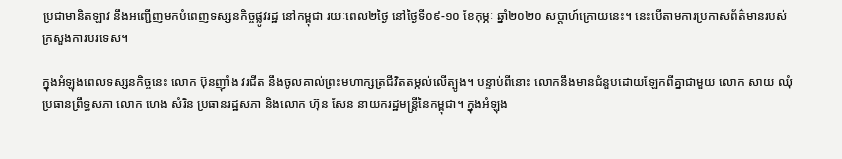ប្រជាមានិតឡាវ នឹងអញ្ជើញមកបំពេញទស្សនកិច្ចផ្លូវរដ្ឋ នៅកម្ពុជា រយៈពេល២ថ្ងៃ នៅថ្ងៃទី០៩-១០ ខែកុម្ភៈ ឆ្នាំ២០២០ សប្តាហ៍ក្រោយនេះ។ នេះបើតាមការប្រកាសព័ត៌មានរបស់ក្រសួងការបរទេស។

ក្នុងអំឡុងពេលទស្សនកិច្ចនេះ លោក ប៊ុនញ៉ាំង វរជីត នឹងចូលគាល់ព្រះមហាក្សត្រជីវិតតម្កល់លើត្បូង។ បន្ទាប់ពីនោះ លោកនឹងមានជំនួបដោយឡែកពីគ្នាជាមួយ លោក សាយ ឈុំ ប្រធានព្រឹទ្ធសភា លោក ហេង សំរិន ប្រធានរដ្ឋសភា និងលោក ហ៊ុន សែន នាយករដ្ឋមន្រ្តីនៃកម្ពុជា។ ក្នុងអំឡុង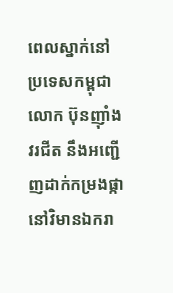ពេលស្នាក់នៅប្រទេសកម្ពុជា លោក ប៊ុនញ៉ាំង វរជីត នឹងអញ្ជើញដាក់កម្រងផ្កានៅវិមានឯករា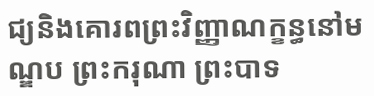ជ្យនិងគោរពព្រះវិញ្ញាណក្ខន្ធនៅមណ្ឌប ព្រះករុណា ព្រះបាទ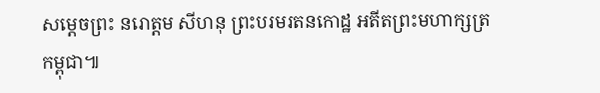សម្ដេចព្រះ នរោត្ដម សីហនុ ព្រះបរមរតនកោដ្ឋ អតីតព្រះមហាក្សត្រកម្ពុជា៕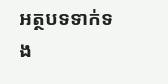អត្ថបទទាក់ទង